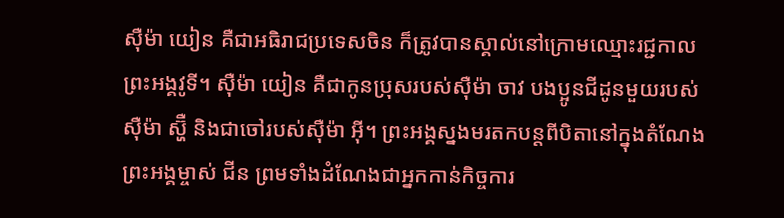ស៊ឺម៉ា យៀន គឺជាអធិរាជប្រទេសចិន ក៏ត្រូវបានស្គាល់នៅក្រោមឈ្មោះរជ្ជកាល ព្រះអង្គវូទី។ ស៊ឺម៉ា យៀន គឺជាកូនប្រុសរបស់ស៊ឺម៉ា ចាវ បងប្អូនជីដូនមួយរបស់ស៊ឺម៉ា ស្ហ៊ឺ និងជាចៅរបស់ស៊ឺម៉ា អ៊ី។ ព្រះអង្គស្នងមរតកបន្តពីបិតានៅក្នុងតំណែងព្រះអង្គម្ចាស់ ជីន ព្រមទាំងដំណែងជាអ្នកកាន់កិច្ចការ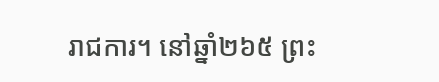រាជការ។ នៅឆ្នាំ២៦៥ ព្រះ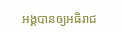អង្គបានឲ្យអធិរាជ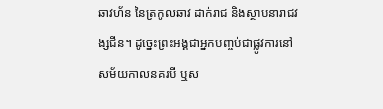ឆាវហ័ន នៃត្រកូលឆាវ ដាក់រាជ និងស្ថាបនារាជវង្សជីន។ ដូច្នេះព្រះអង្គជាអ្នកបញ្ចប់ជាផ្លូវការនៅសម័យកាលនគរបី ឬស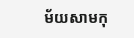ម័យសាមកុ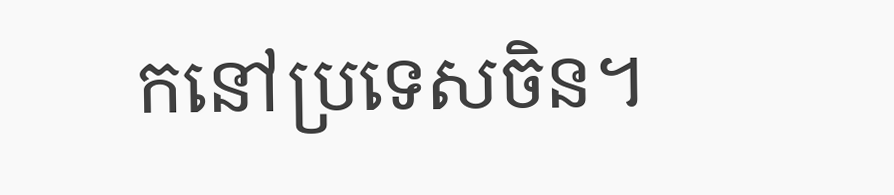កនៅប្រទេសចិន។